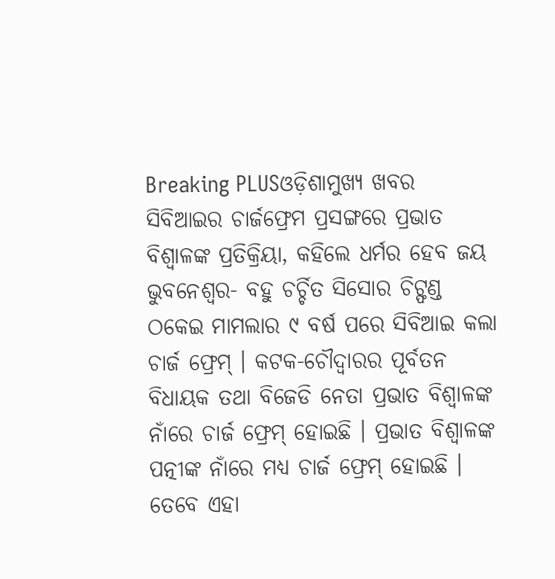Breaking PLUSଓଡ଼ିଶାମୁଖ୍ୟ ଖବର
ସିବିଆଇର ଚାର୍ଜଫ୍ରେମ ପ୍ରସଙ୍ଗରେ ପ୍ରଭାତ ବିଶ୍ୱାଳଙ୍କ ପ୍ରତିକ୍ରିୟା, କହିଲେ ଧର୍ମର ହେବ ଜୟ
ଭୁବନେଶ୍ୱର- ବହୁ ଚର୍ଚ୍ଚିତ ସିସୋର ଚିଟ୍ଫଣ୍ଡ ଠକେଇ ମାମଲାର ୯ ବର୍ଷ ପରେ ସିବିଆଇ କଲା ଚାର୍ଜ ଫ୍ରେମ୍ । କଟକ-ଚୌଦ୍ୱାରର ପୂର୍ବତନ ବିଧାୟକ ତଥା ବିଜେଡି ନେତା ପ୍ରଭାତ ବିଶ୍ୱାଳଙ୍କ ନାଁରେ ଚାର୍ଜ ଫ୍ରେମ୍ ହୋଇଛି । ପ୍ରଭାତ ବିଶ୍ୱାଳଙ୍କ ପତ୍ନୀଙ୍କ ନାଁରେ ମଧ୍ୟ ଚାର୍ଜ ଫ୍ରେମ୍ ହୋଇଛି ।
ତେବେ ଏହା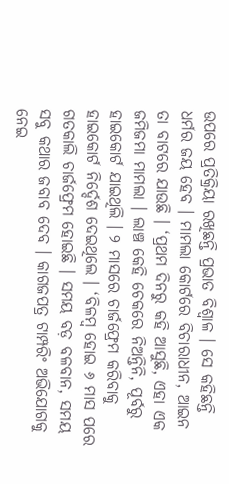ଉପରେ ପ୍ରତିକ୍ରିୟା ରଖିଛନ୍ତି ପ୍ରଭାତ ବିଶ୍ବାଳ । ସେ କହିଛନ୍ତି ଧର୍ମର ଜୟ ହେବ । ମାମଲା କୋର୍ଟରେ ବିଚାରାଧୀନ, ଆଇନ ତା ବାଟରେ ଯାଉଛି । ‘ପ୍ରଥମ ଦିନରୁ କହି ଆସୁଛି, ଏହା ଏକ ଜମିଜମା ମାମଲା । ଲାଞ୍ଚ କେହି ଚେକରେ ନିଅନ୍ତିନି, ପୂର୍ବରୁ ହାଇକୋର୍ଟ ଯାଇଥିଲି । ୨ ମାସରେ ଚାର୍ଜଫ୍ରେମ କରିବାକୁ ହାଇକୋର୍ଟ ନିର୍ଦ୍ଦେଶ ଦେଇଥିଲେ । ‘ବିଳମ୍ବ ହୋଇ ୬ ମାସ ପରେ ଗତକାଲି ଚାର୍ଜଫ୍ରେମ ହୋଇଛି । ସମୟ ବଡ଼ ବଳବାନ, ସମୟ ସବୁ କଥାର ଜବାବ ଦେବ । କାଗଜପତ୍ର ଟାମ୍ପରିଂ ଅଭିଯୋଗକୁ ନେଇ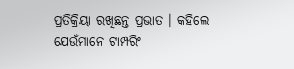ପ୍ରତିକ୍ରିୟା ରଖିଛନ୍ତ ପ୍ରଭାତ । କହିଲେ ଯେଉଁମାନେ ଟାମ୍ପରିଂ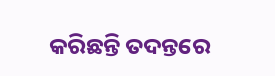କରିଛନ୍ତି ତଦନ୍ତରେ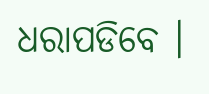ଧରାପଡିବେ ।